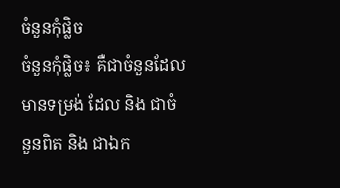ចំនួនកុំផ្លិច
ចំនួនកុំផ្លិច៖ គឺជាចំនួនដែលមានទម្រង់ ដែល និង ជាចំនួនពិត និង ជាឯក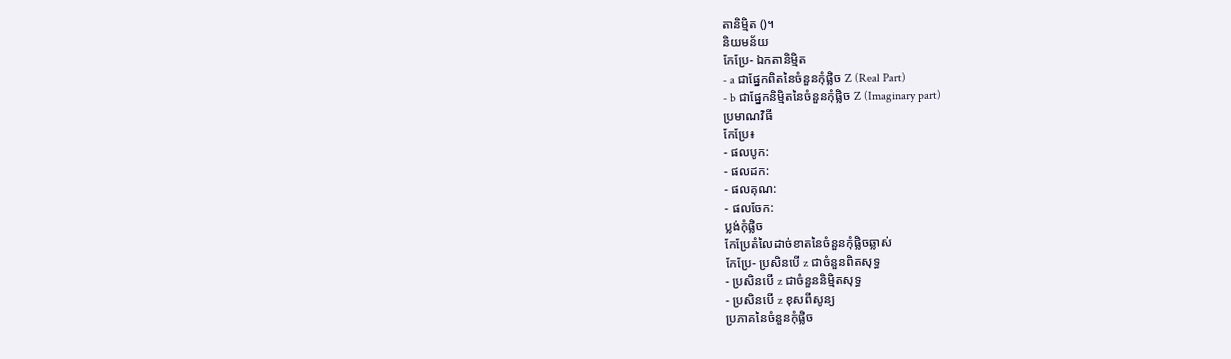តានិមិ្មត ()។
និយមន័យ
កែប្រែ- ឯកតានិមិ្មត
- a ជាផ្នែកពិតនៃចំនួនកុំផ្លិច Z (Real Part)
- b ជាផ្នែកនិម្មិតនៃចំនួនកុំផ្លិច Z (Imaginary part)
ប្រមាណវិធី
កែប្រែ៖
- ផលបូក:
- ផលដក:
- ផលគុណ:
- ផលចែក:
ប្លង់កុំផ្លិច
កែប្រែតំលៃដាច់ខាតនៃចំនួនកុំផ្លិចឆ្លាស់
កែប្រែ- ប្រសិនបើ z ជាចំនួនពិតសុទ្ធ
- ប្រសិនបើ z ជាចំនួននិម្មិតសុទ្ធ
- ប្រសិនបើ z ខុសពីសូន្យ
ប្រភាគនៃចំនួនកុំផ្លិច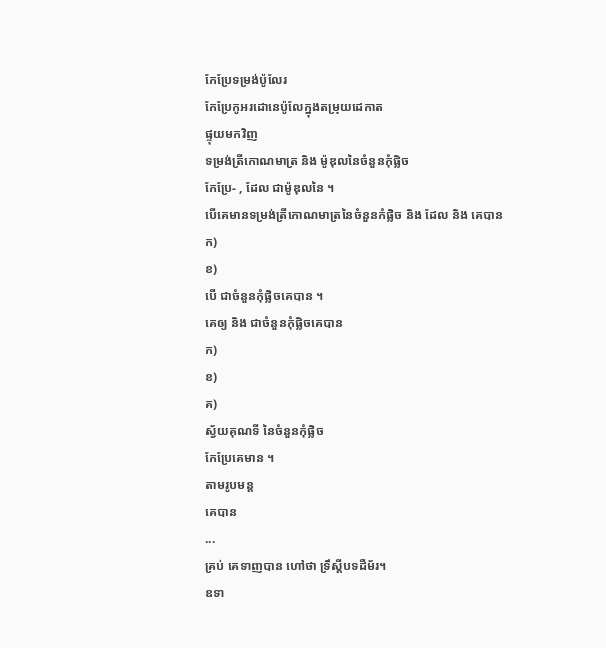កែប្រែទម្រង់ប៉ូលែរ
កែប្រែកូអរដោនេប៉ូលែក្នុងតម្រុយដេកាត
ផ្ទុយមកវិញ
ទម្រង់ត្រីកោណមាត្រ និង ម៉ូឌុលនៃចំនួនកុំផ្លិច
កែប្រែ- , ដែល ជាម៉ូឌុលនៃ ។
បើគេមានទម្រង់ត្រីកោណមាត្រនៃចំនួនកំផ្លិច និង ដែល និង គេបាន
ក)
ខ)
បើ ជាចំនួនកុំផ្លិចគេបាន ។
គេឲ្យ និង ជាចំនួនកុំផ្លិចគេបាន
ក)
ខ)
គ)
ស្វ័យគុណទី នៃចំនួនកុំផ្លិច
កែប្រែគេមាន ។
តាមរូបមន្ត
គេបាន
...
គ្រប់ គេទាញបាន ហៅថា ទ្រឹស្តីបទដឺម័រ។
ឧទា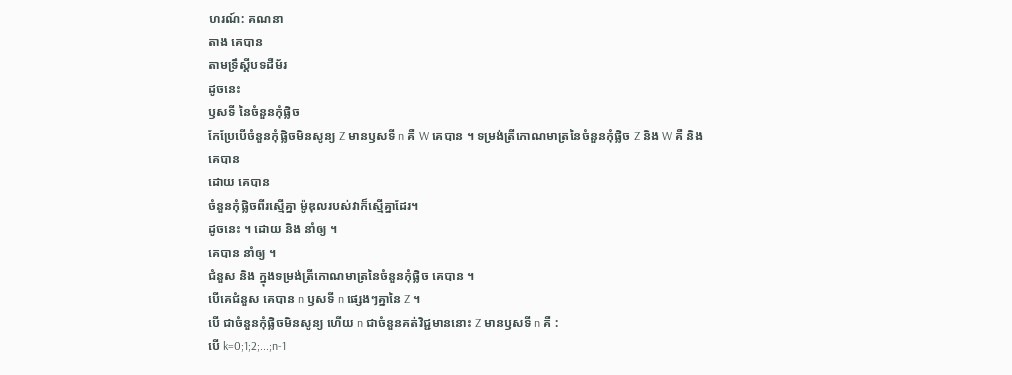ហរណ៍: គណនា
តាង គេបាន
តាមទ្រឹស្តីបទដឺម័រ
ដូចនេះ
ឫសទី នៃចំនួនកុំផ្លិច
កែប្រែបើចំនួនកុំផ្លិចមិនសូន្យ Z មានឫសទី n គឺ W គេបាន ។ ទម្រង់ត្រីកោណមាត្រនៃចំនួនកុំផ្លិច Z និង W គឺ និង
គេបាន
ដោយ គេបាន
ចំនួនកុំផ្លិចពីរស្មើគ្នា ម៉ូឌុលរបស់វាក៏ស្មើគ្នាដែរ។
ដូចនេះ ។ ដោយ និង នាំឲ្យ ។
គេបាន នាំឲ្យ ។
ជំនួស និង ក្នុងទម្រង់ត្រីកោណមាត្រនៃចំនួនកុំផ្លិច គេបាន ។
បើគេជំនួស គេបាន n ឫសទី n ផ្សេងៗគ្នានៃ Z ។
បើ ជាចំនួនកុំផ្លិចមិនសូន្យ ហើយ n ជាចំនួនគត់វិជ្ជមាននោះ Z មានឫសទី n គឺ :
បើ k=0;1;2;...;n-1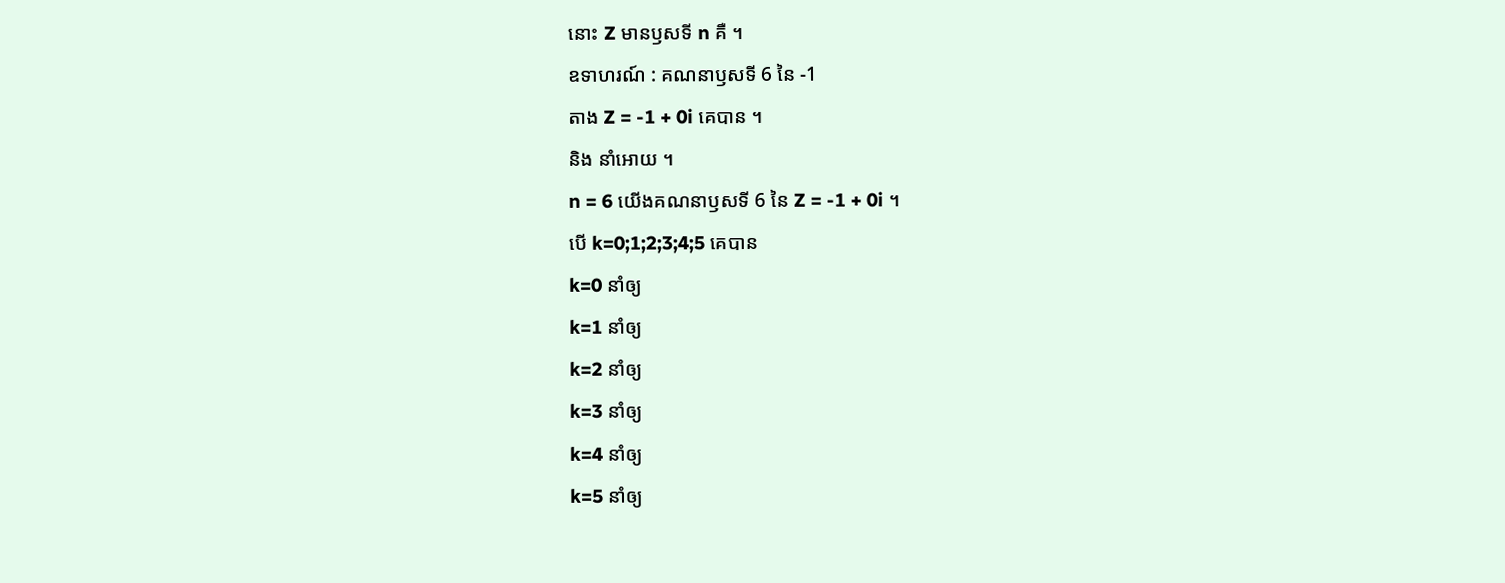នោះ Z មានឫសទី n គឺ ។
ឧទាហរណ៍ : គណនាឫសទី 6 នៃ -1
តាង Z = -1 + 0i គេបាន ។
និង នាំអោយ ។
n = 6 យើងគណនាឫសទី 6 នៃ Z = -1 + 0i ។
បើ k=0;1;2;3;4;5 គេបាន
k=0 នាំឲ្យ
k=1 នាំឲ្យ
k=2 នាំឲ្យ
k=3 នាំឲ្យ
k=4 នាំឲ្យ
k=5 នាំឲ្យ